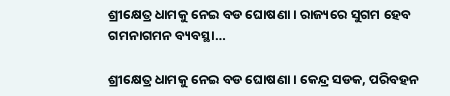ଶ୍ରୀକ୍ଷେତ୍ର ଧାମକୁ ନେଇ ବଡ ଘୋଷଣା । ରାଜ୍ୟରେ ସୁଗମ ହେବ ଗମନାଗମନ ବ୍ୟବସ୍ଥା…

ଶ୍ରୀକ୍ଷେତ୍ର ଧାମକୁ ନେଇ ବଡ ଘୋଷଣା । କେନ୍ଦ୍ର ସଡକ, ପରିବହନ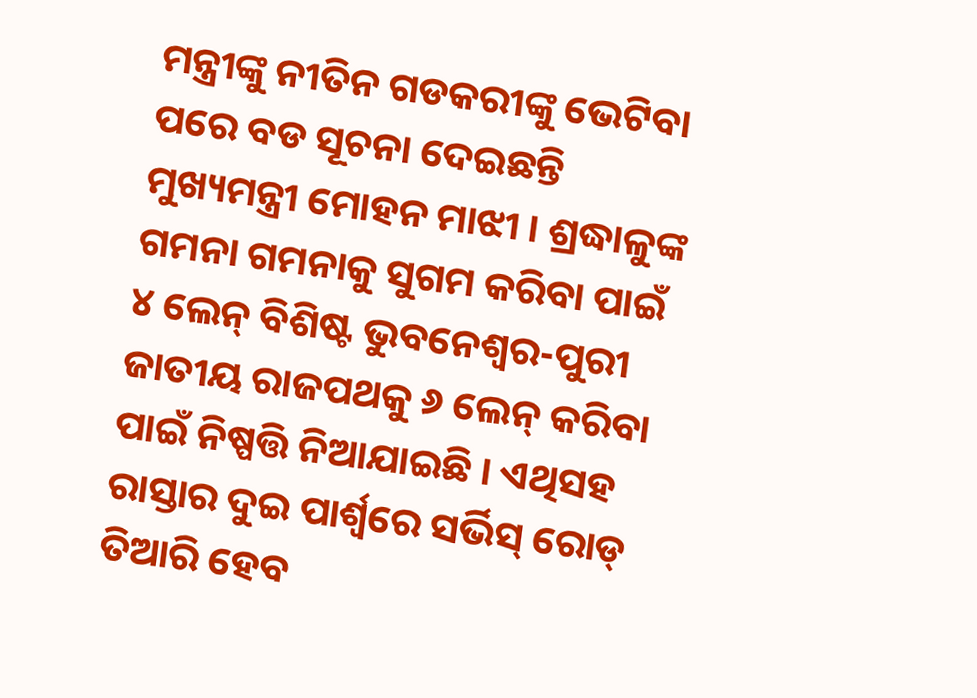ମନ୍ତ୍ରୀଙ୍କୁ ନୀତିନ ଗଡକରୀଙ୍କୁ ଭେଟିବା ପରେ ବଡ ସୂଚନା ଦେଇଛନ୍ତି ମୁଖ୍ୟମନ୍ତ୍ରୀ ମୋହନ ମାଝୀ । ଶ୍ରଦ୍ଧାଳୁଙ୍କ ଗମନା ଗମନାକୁ ସୁଗମ କରିବା ପାଇଁ ୪ ଲେନ୍ ବିଶିଷ୍ଟ ଭୁବନେଶ୍ୱର-ପୁରୀ ଜାତୀୟ ରାଜପଥକୁ ୬ ଲେନ୍ କରିବା ପାଇଁ ନିଷ୍ପତ୍ତି ନିଆଯାଇଛି । ଏଥିସହ ରାସ୍ତାର ଦୁଇ ପାର୍ଶ୍ୱରେ ସର୍ଭିସ୍ ରୋଡ୍ ତିଆରି ହେବ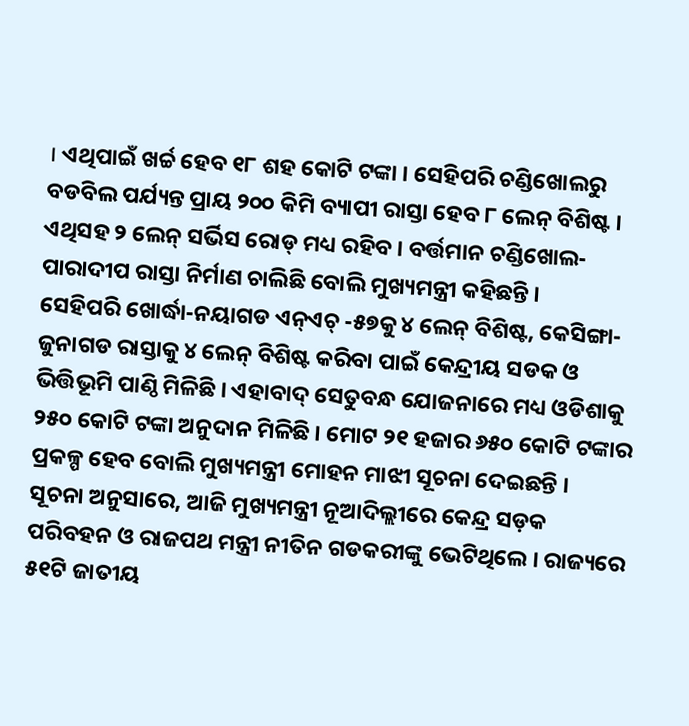। ଏଥିପାଇଁ ଖର୍ଚ୍ଚ ହେବ ୧୮ ଶହ କୋଟି ଟଙ୍କା । ସେହିପରି ଚଣ୍ଡିଖୋଲରୁ ବଡବିଲ ପର୍ଯ୍ୟନ୍ତ ପ୍ରାୟ ୨୦୦ କିମି ବ୍ୟାପୀ ରାସ୍ତା ହେବ ୮ ଲେନ୍ ବିଶିଷ୍ଟ । ଏଥିସହ ୨ ଲେନ୍ ସର୍ଭିସ ରୋଡ୍ ମଧ୍ୟ ରହିବ । ବର୍ତ୍ତମାନ ଚଣ୍ଡିଖୋଲ-ପାରାଦୀପ ରାସ୍ତା ନିର୍ମାଣ ଚାଲିଛି ବୋଲି ମୁଖ୍ୟମନ୍ତ୍ରୀ କହିଛନ୍ତି ।
ସେହିପରି ଖୋର୍ଦ୍ଧା-ନୟାଗଡ ଏନ୍ଏଚ୍ -୫୭କୁ ୪ ଲେନ୍ ବିଶିଷ୍ଟ, କେସିଙ୍ଗା-ଜୁନାଗଡ ରାସ୍ତାକୁ ୪ ଲେନ୍ ବିଶିଷ୍ଟ କରିବା ପାଇଁ କେନ୍ଦ୍ରୀୟ ସଡକ ଓ ଭିତ୍ତିଭୂମି ପାଣ୍ଠି ମିଳିଛି । ଏହାବାଦ୍ ସେତୁବନ୍ଧ ଯୋଜନାରେ ମଧ୍ୟ ଓଡିଶାକୁ ୨୫୦ କୋଟି ଟଙ୍କା ଅନୁଦାନ ମିଳିଛି । ମୋଟ ୨୧ ହଜାର ୬୫୦ କୋଟି ଟଙ୍କାର ପ୍ରକଳ୍ପ ହେବ ବୋଲି ମୁଖ୍ୟମନ୍ତ୍ରୀ ମୋହନ ମାଝୀ ସୂଚନା ଦେଇଛନ୍ତି ।
ସୂଚନା ଅନୁସାରେ, ଆଜି ମୁଖ୍ୟମନ୍ତ୍ରୀ ନୂଆଦିଲ୍ଲୀରେ କେନ୍ଦ୍ର ସଡ଼କ ପରିବହନ ଓ ରାଜପଥ ମନ୍ତ୍ରୀ ନୀତିନ ଗଡକରୀଙ୍କୁ ଭେଟିଥିଲେ । ରାଜ୍ୟରେ ୫୧ଟି ଜାତୀୟ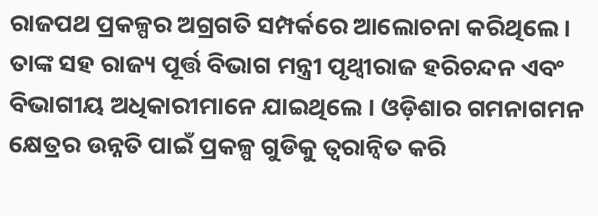ରାଜପଥ ପ୍ରକଳ୍ପର ଅଗ୍ରଗତି ସମ୍ପର୍କରେ ଆଲୋଚନା କରିଥିଲେ । ତାଙ୍କ ସହ ରାଜ୍ୟ ପୂର୍ତ୍ତ ବିଭାଗ ମନ୍ତ୍ରୀ ପୃଥ୍ୱୀରାଜ ହରିଚନ୍ଦନ ଏବଂ ବିଭାଗୀୟ ଅଧିକାରୀମାନେ ଯାଇଥିଲେ । ଓଡ଼ିଶାର ଗମନାଗମନ କ୍ଷେତ୍ରର ଉନ୍ନତି ପାଇଁ ପ୍ରକଳ୍ପ ଗୁଡିକୁ ତ୍ୱରାନ୍ୱିତ କରି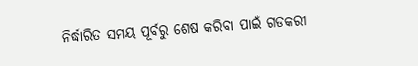ନିର୍ଦ୍ଧାରିତ ସମୟ ପୂର୍ବରୁ ଶେଷ କରିବା ପାଇଁ ଗଡକରୀ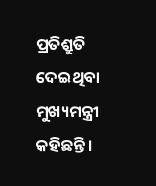ପ୍ରତିଶ୍ରୁତି ଦେଇଥିବା ମୁଖ୍ୟମନ୍ତ୍ରୀ କହିଛନ୍ତି ।